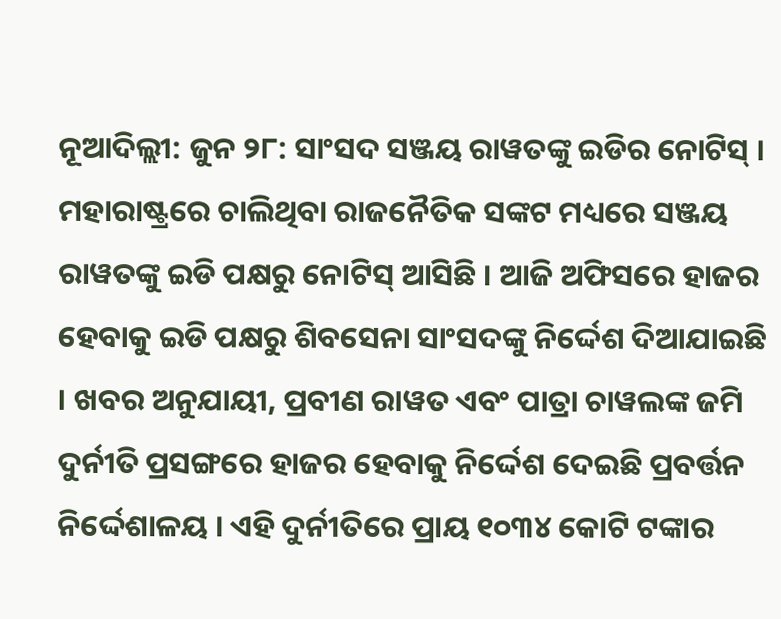ନୂଆଦିଲ୍ଲୀ: ଜୁନ ୨୮: ସାଂସଦ ସଞ୍ଜୟ ରାୱତଙ୍କୁ ଇଡିର ନୋଟିସ୍ । ମହାରାଷ୍ଟ୍ରରେ ଚାଲିଥିବା ରାଜନୈତିକ ସଙ୍କଟ ମଧ୍ୟରେ ସଞ୍ଜୟ ରାୱତଙ୍କୁ ଇଡି ପକ୍ଷରୁ ନୋଟିସ୍ ଆସିଛି । ଆଜି ଅଫିସରେ ହାଜର ହେବାକୁ ଇଡି ପକ୍ଷରୁ ଶିବସେନା ସାଂସଦଙ୍କୁ ନିର୍ଦ୍ଦେଶ ଦିଆଯାଇଛି । ଖବର ଅନୁଯାୟୀ, ପ୍ରବୀଣ ରାୱତ ଏବଂ ପାତ୍ରା ଚାୱଲଙ୍କ ଜମି ଦୁର୍ନୀତି ପ୍ରସଙ୍ଗରେ ହାଜର ହେବାକୁ ନିର୍ଦ୍ଦେଶ ଦେଇଛି ପ୍ରବର୍ତ୍ତନ ନିର୍ଦ୍ଦେଶାଳୟ । ଏହି ଦୁର୍ନୀତିରେ ପ୍ରାୟ ୧୦୩୪ କୋଟି ଟଙ୍କାର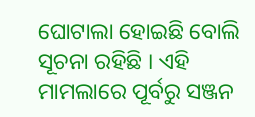ଘୋଟାଲା ହୋଇଛି ବୋଲି ସୂଚନା ରହିଛି । ଏହି ମାମଲାରେ ପୂର୍ବରୁ ସଞ୍ଜନ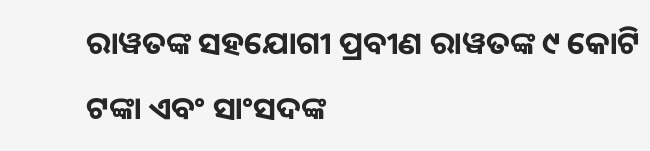ରାୱତଙ୍କ ସହଯୋଗୀ ପ୍ରବୀଣ ରାୱତଙ୍କ ୯ କୋଟି ଟଙ୍କା ଏବଂ ସାଂସଦଙ୍କ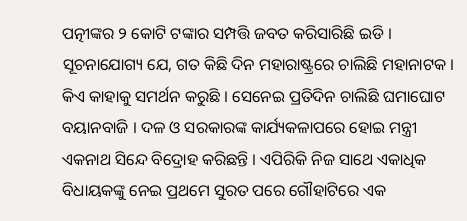ପତ୍ନୀଙ୍କର ୨ କୋଟି ଟଙ୍କାର ସମ୍ପତ୍ତି ଜବତ କରିସାରିଛି ଇଡି । ସୂଚନାଯୋଗ୍ୟ ଯେ, ଗତ କିଛି ଦିନ ମହାରାଷ୍ଟ୍ରରେ ଚାଲିଛି ମହାନାଟକ । କିଏ କାହାକୁ ସମର୍ଥନ କରୁଛି । ସେନେଇ ପ୍ରତିଦିନ ଚାଲିଛି ଘମାଘୋଟ ବୟାନବାଜି । ଦଳ ଓ ସରକାରଙ୍କ କାର୍ଯ୍ୟକଳାପରେ ହୋଇ ମନ୍ତ୍ରୀ ଏକନାଥ ସିନ୍ଦେ ବିଦ୍ରୋହ କରିଛନ୍ତି । ଏପିରିକି ନିଜ ସାଥେ ଏକାଧିକ ବିଧାୟକଙ୍କୁ ନେଇ ପ୍ରଥମେ ସୁରତ ପରେ ଗୌହାଟିରେ ଏକ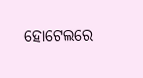ହୋଟେଲରେ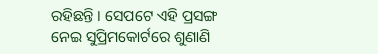ରହିଛନ୍ତି । ସେପଟେ ଏହି ପ୍ରସଙ୍ଗ ନେଇ ସୁପ୍ରିମକୋର୍ଟରେ ଶୁଣାଣି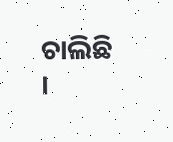ଚାଲିଛି ।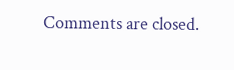Comments are closed.